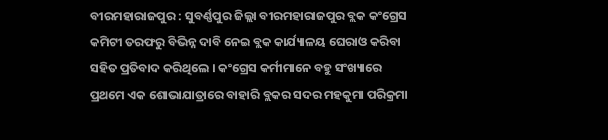ବୀରମହାରାଜପୁର : ସୁବର୍ଣ୍ଣପୁର ଜିଲ୍ଲା ବୀରମହାରାଜପୁର ବ୍ଲକ କଂଗ୍ରେସ କମିଟୀ ତରଫରୁ ବିଭିନ୍ନ ଦାବି ନେଇ ବ୍ଲକ କାର୍ଯ୍ୟାଳୟ ଘେରାଓ କରିବା ସହିତ ପ୍ରତିବାଦ କରିଥିଲେ । କଂଗ୍ରେସ କର୍ମୀମାନେ ବହୁ ସଂଖ୍ୟାରେ ପ୍ରଥମେ ଏକ ଶୋଭାଯାତ୍ରାରେ ବାହାରି ବ୍ଲକର ସଦର ମହକୁମା ପରିକ୍ରମା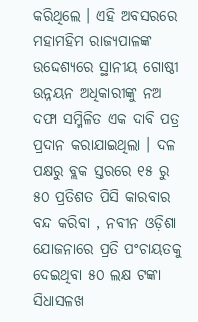କରିଥିଲେ । ଏହି ଅବସରରେ ମହାମହିମ ରାଜ୍ୟପାଳଙ୍କ ଉଦ୍ଦେଶ୍ୟରେ ସ୍ଥାନୀୟ ଗୋଷ୍ଠୀ ଉନ୍ନୟନ ଅଧିକାରୀଙ୍କୁ ନଅ ଦଫା ସମ୍ମିଳିତ ଏକ ଦାବି ପତ୍ର ପ୍ରଦାନ କରାଯାଇଥିଲା । ଦଳ ପକ୍ଷରୁ ବ୍ଲକ ସ୍ତରରେ ୧୫ ରୁ ୫୦ ପ୍ରତିଶତ ପିସି କାରବାର ବନ୍ଦ କରିବା , ନବୀନ ଓଡ଼ିଶା ଯୋଜନାରେ ପ୍ରତି ପଂଚାୟତକୁ ଦେଇଥିବା ୫୦ ଲକ୍ଷ ଟଙ୍କା ସିଧାସଳଖ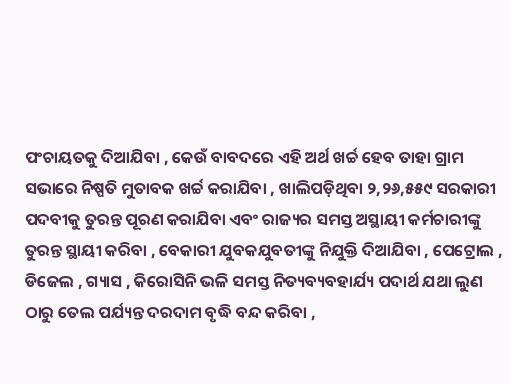ପଂଚାୟତକୁ ଦିଆଯିବା , କେଉଁ ବାବଦରେ ଏହି ଅର୍ଥ ଖର୍ଚ୍ଚ ହେବ ତାହା ଗ୍ରାମ ସଭାରେ ନିଷ୍ପତି ମୁତାବକ ଖର୍ଚ୍ଚ କରାଯିବା , ଖାଲିପଡ଼ିଥିବା ୨,୨୬,୫୫୯ ସରକାରୀ ପଦବୀକୁ ତୁରନ୍ତ ପୂରଣ କରାଯିବା ଏବଂ ରାଜ୍ୟର ସମସ୍ତ ଅସ୍ଥାୟୀ କର୍ମଚାରୀଙ୍କୁ ତୁରନ୍ତ ସ୍ଥାୟୀ କରିବା , ବେକାରୀ ଯୁବକଯୁବତୀଙ୍କୁ ନିଯୁକ୍ତି ଦିଆଯିବା , ପେଟ୍ରୋଲ , ଡିଜେଲ , ଗ୍ୟାସ , କିରୋସିନି ଭଳି ସମସ୍ତ ନିତ୍ୟବ୍ୟବହାର୍ଯ୍ୟ ପଦାର୍ଥ ଯଥା ଲୁଣ ଠାରୁ ତେଲ ପର୍ଯ୍ୟନ୍ତ ଦରଦାମ ବୃଦ୍ଧି ବନ୍ଦ କରିବା ,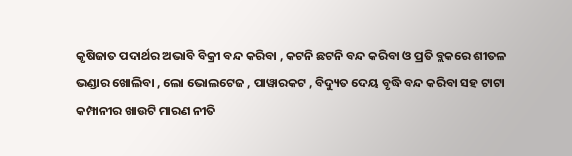କୃଷିଜାତ ପଦାର୍ଥର ଅଭାବି ବିକ୍ରୀ ବନ୍ଦ କରିବା , କଟନି ଛଟନି ବନ୍ଦ କରିବା ଓ ପ୍ରତି ବ୍ଲକରେ ଶୀତଳ ଭଣ୍ଡାର ଖୋଲିବା , ଲୋ ଭୋଲଟେଜ , ପାୱାରକଟ , ବିଦ୍ୟୁତ ଦେୟ ବୃଦ୍ଧି ବନ୍ଦ କରିବା ସହ ଟାଟା କମ୍ପାନୀର ଖାଉଟି ମାରଣ ନୀତି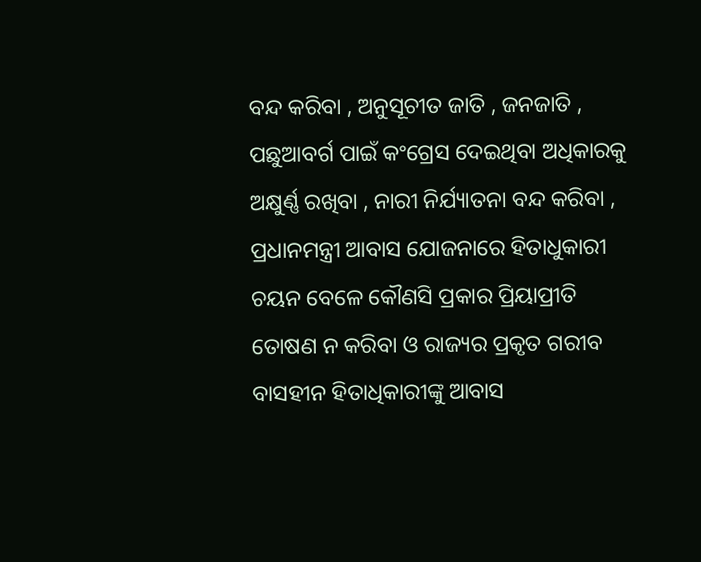ବନ୍ଦ କରିବା , ଅନୁସୂଚୀତ ଜାତି , ଜନଜାତି , ପଛୁଆବର୍ଗ ପାଇଁ କଂଗ୍ରେସ ଦେଇଥିବା ଅଧିକାରକୁ ଅକ୍ଷୁର୍ଣ୍ଣ ରଖିବା , ନାରୀ ନିର୍ଯ୍ୟାତନା ବନ୍ଦ କରିବା , ପ୍ରଧାନମନ୍ତ୍ରୀ ଆବାସ ଯୋଜନାରେ ହିତାଧୁକାରୀ ଚୟନ ବେଳେ କୌଣସି ପ୍ରକାର ପ୍ରିୟାପ୍ରୀତି ତୋଷଣ ନ କରିବା ଓ ରାଜ୍ୟର ପ୍ରକୃତ ଗରୀବ ବାସହୀନ ହିତାଧିକାରୀଙ୍କୁ ଆବାସ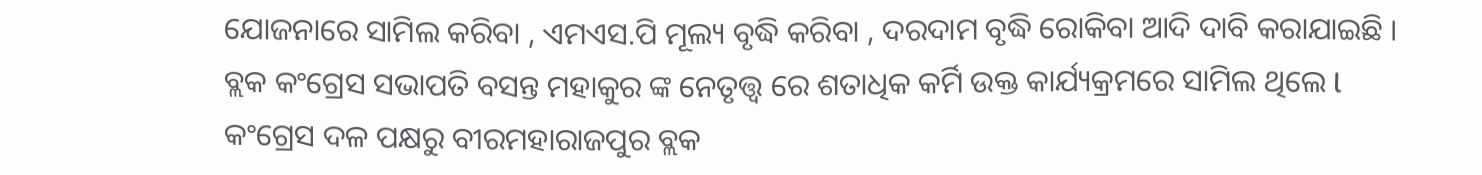ଯୋଜନାରେ ସାମିଲ କରିବା , ଏମଏସ.ପି ମୂଲ୍ୟ ବୃଦ୍ଧି କରିବା , ଦରଦାମ ବୃଦ୍ଧି ରୋକିବା ଆଦି ଦାବି କରାଯାଇଛି । ବ୍ଲକ କଂଗ୍ରେସ ସଭାପତି ବସନ୍ତ ମହାକୁର ଙ୍କ ନେତୃତ୍ତ୍ଵ ରେ ଶତାଧିକ କର୍ମି ଉକ୍ତ କାର୍ଯ୍ୟକ୍ରମରେ ସାମିଲ ଥିଲେ l
କଂଗ୍ରେସ ଦଳ ପକ୍ଷରୁ ବୀରମହାରାଜପୁର ବ୍ଲକ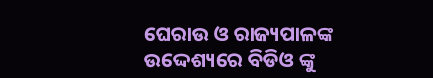ଘେରାଉ ଓ ରାଜ୍ୟପାଳଙ୍କ ଉଦ୍ଦେଶ୍ୟରେ ବିଡିଓ ଙ୍କୁ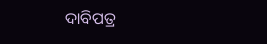ଦାବିପତ୍ର